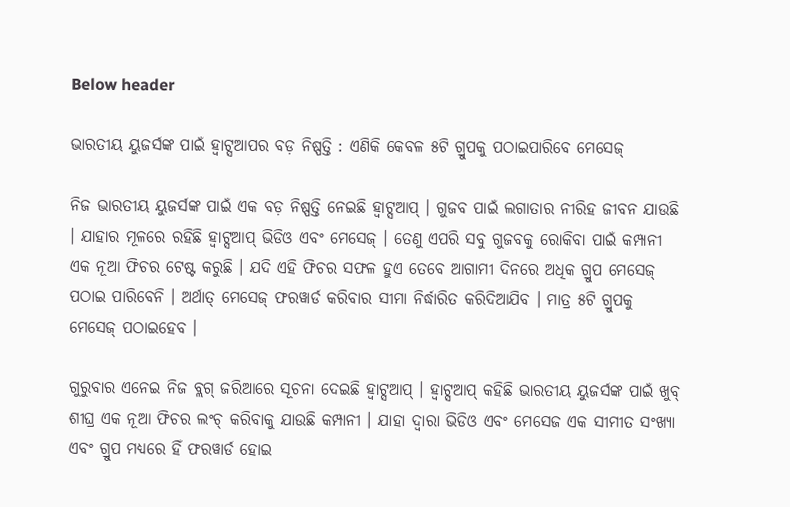Below header

ଭାରତୀୟ ୟୁଜର୍ସଙ୍କ ପାଇଁ ହ୍ବାଟ୍ସଆପର ବଡ଼ ନିଷ୍ପତ୍ତି : ଏଣିକି କେବଳ ୫ଟି ଗ୍ରୁପକୁ ପଠାଇପାରିବେ ମେସେଜ୍

ନିଜ ଭାରତୀୟ ୟୁଜର୍ସଙ୍କ ପାଇଁ ଏକ ବଡ଼ ନିଷ୍ପତ୍ତି ନେଇଛି ହ୍ବାଟ୍ସଆପ୍ । ଗୁଜବ ପାଇଁ ଲଗାତାର ନୀରିହ ଜୀବନ ଯାଉଛି । ଯାହାର ମୂଳରେ ରହିଛି ହ୍ବାଟ୍ସଆପ୍ ଭିଡିଓ ଏବଂ ମେସେଜ୍ । ତେଣୁ ଏପରି ସବୁ ଗୁଜବକୁ ରୋକିବା ପାଇଁ କମ୍ପାନୀ ଏକ ନୂଆ ଫିଚର ଟେଷ୍ଟ କରୁଛି । ଯଦି ଏହି ଫିଚର ସଫଳ ହୁଏ ତେବେ ଆଗାମୀ ଦିନରେ ଅଧିକ ଗ୍ରୁପ ମେସେଜ୍ ପଠାଇ ପାରିବେନି । ଅର୍ଥାତ୍ ମେସେଜ୍ ଫରୱାର୍ଡ କରିବାର ସୀମା ନିର୍ଦ୍ଧାରିତ କରିଦିଆଯିବ । ମାତ୍ର ୫ଟି ଗ୍ରୁପକୁ ମେସେଜ୍ ପଠାଇହେବ ।

ଗୁରୁବାର ଏନେଇ ନିଜ ବ୍ଲଗ୍ ଜରିଆରେ ସୂଚନା ଦେଇଛି ହ୍ବାଟ୍ସଆପ୍ । ହ୍ବାଟ୍ସଆପ୍ କହିଛି ଭାରତୀୟ ୟୁଜର୍ସଙ୍କ ପାଇଁ ଖୁବ୍ ଶୀଘ୍ର ଏକ ନୂଆ ଫିଚର ଲଂଚ୍ କରିବାକୁ ଯାଉଛି କମ୍ପାନୀ । ଯାହା ଦ୍ବାରା ଭିଡିଓ ଏବଂ ମେସେଜ ଏକ ସୀମୀତ ସଂଖ୍ୟା ଏବଂ ଗ୍ରୁପ ମଧ୍ୟରେ ହିଁ ଫରୱାର୍ଡ ହୋଇ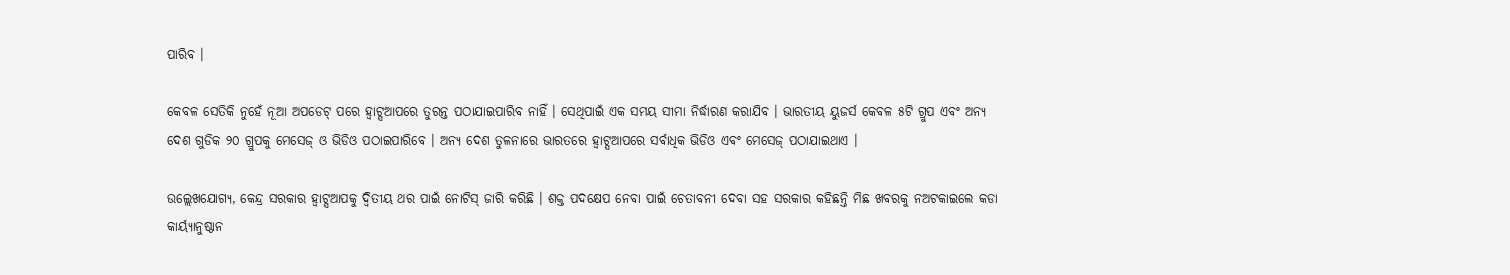ପାରିବ ।

କେବଳ ସେତିକି ନୁହେଁ ନୂଆ ଅପଡେଟ୍ ପରେ ହ୍ବାଟ୍ସଆପରେ ତୁରନ୍ତ ପଠାଯାଇପାରିବ ନାହିଁ । ସେଥିପାଇଁ ଏକ ସମୟ ସୀମା ନିର୍ଦ୍ଧାରଣ କରାଯିବ । ଭାରତୀୟ ୟୁଜର୍ସ କେବଳ ୫ଟି ଗ୍ରୁପ ଏବଂ ଅନ୍ୟ ଦେଶ ଗୁଡିକ ୨୦ ଗ୍ରୁପକୁ ମେସେଜ୍ ଓ ଭିଡିଓ ପଠାଇପାରିବେ । ଅନ୍ୟ ଦେଶ ତୁଳନାରେ ଭାରତରେ ହ୍ବାଟ୍ସଆପରେ ସର୍ବାଧିକ ଭିଡିଓ ଏବଂ ମେସେଜ୍ ପଠାଯାଇଥାଏ ।

ଉଲ୍ଲେଖଯୋଗ୍ୟ, କେନ୍ଦ୍ର ସରକାର ହ୍ବାଟ୍ସଆପକୁ ଦ୍ବିତୀୟ ଥର ପାଇଁ ନୋଟିସ୍ ଜାରି କରିଛି । ଶକ୍ତ ପଦକ୍ଷେପ ନେବା ପାଇଁ ଚେତାବନୀ ଦେବା ସହ ସରକାର କହିଛନ୍ତି ମିଛ ଖବରକୁ ନଅଟକାଇଲେ କଡା କାର୍ୟ୍ୟାନୁଷ୍ଠାନ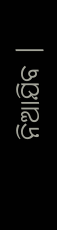ନିଆଯିବ ।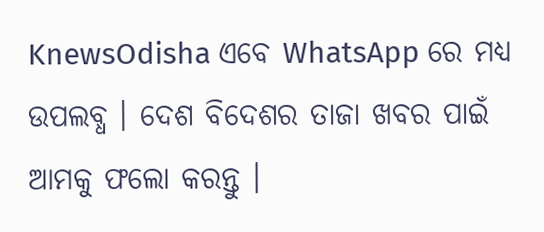KnewsOdisha ଏବେ WhatsApp ରେ ମଧ୍ୟ ଉପଲବ୍ଧ । ଦେଶ ବିଦେଶର ତାଜା ଖବର ପାଇଁ ଆମକୁ ଫଲୋ କରନ୍ତୁ ।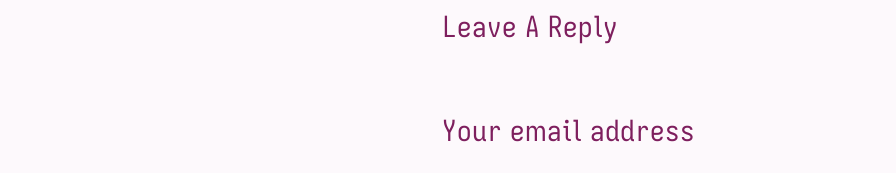Leave A Reply

Your email address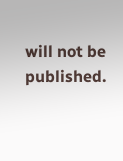will not be published.